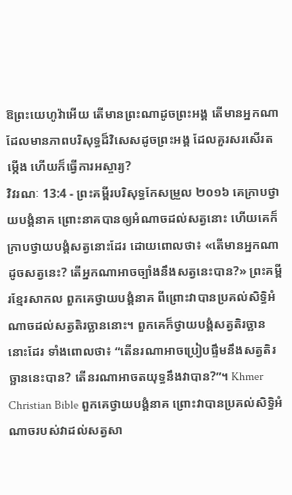ឱព្រះយេហូវ៉ាអើយ តើមានព្រះណាដូចព្រះអង្គ តើមានអ្នកណា ដែលមានភាពបរិសុទ្ធដ៏វិសេសដូចព្រះអង្គ ដែលគួរសរសើរតម្កើង ហើយក៏ធ្វើការអស្ចារ្យ?
វិវរណៈ 13:4 - ព្រះគម្ពីរបរិសុទ្ធកែសម្រួល ២០១៦ គេក្រាបថ្វាយបង្គំនាគ ព្រោះនាគបានឲ្យអំណាចដល់សត្វនោះ ហើយគេក៏ក្រាបថ្វាយបង្គំសត្វនោះដែរ ដោយពោលថា៖ «តើមានអ្នកណាដូចសត្វនេះ? តើអ្នកណាអាចច្បាំងនឹងសត្វនេះបាន?» ព្រះគម្ពីរខ្មែរសាកល ពួកគេថ្វាយបង្គំនាគ ពីព្រោះវាបានប្រគល់សិទ្ធិអំណាចដល់សត្វតិរច្ឆាននោះ។ ពួកគេក៏ថ្វាយបង្គំសត្វតិរច្ឆាននោះដែរ ទាំងពោលថា៖ “តើនរណាអាចប្រៀបផ្ទឹមនឹងសត្វតិរច្ឆាននេះបាន? តើនរណាអាចតយុទ្ធនឹងវាបាន?”។ Khmer Christian Bible ពួកគេថ្វាយបង្គំនាគ ព្រោះវាបានប្រគល់សិទ្ធិអំណាចរបស់វាដល់សត្វសា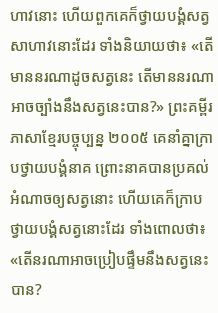ហាវនោះ ហើយពួកគេក៏ថ្វាយបង្គំសត្វសាហាវនោះដែរ ទាំងនិយាយថា៖ «តើមាននរណាដូចសត្វនេះ តើមាននរណាអាចច្បាំងនឹងសត្វនេះបាន?» ព្រះគម្ពីរភាសាខ្មែរបច្ចុប្បន្ន ២០០៥ គេនាំគ្នាក្រាបថ្វាយបង្គំនាគ ព្រោះនាគបានប្រគល់អំណាចឲ្យសត្វនោះ ហើយគេក៏ក្រាបថ្វាយបង្គំសត្វនោះដែរ ទាំងពោលថា៖ «តើនរណាអាចប្រៀបផ្ទឹមនឹងសត្វនេះបាន?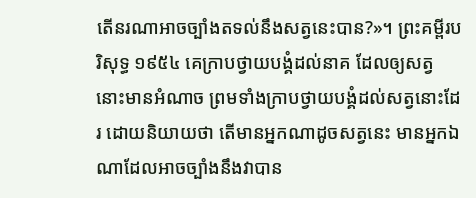តើនរណាអាចច្បាំងតទល់នឹងសត្វនេះបាន?»។ ព្រះគម្ពីរបរិសុទ្ធ ១៩៥៤ គេក្រាបថ្វាយបង្គំដល់នាគ ដែលឲ្យសត្វនោះមានអំណាច ព្រមទាំងក្រាបថ្វាយបង្គំដល់សត្វនោះដែរ ដោយនិយាយថា តើមានអ្នកណាដូចសត្វនេះ មានអ្នកឯណាដែលអាចច្បាំងនឹងវាបាន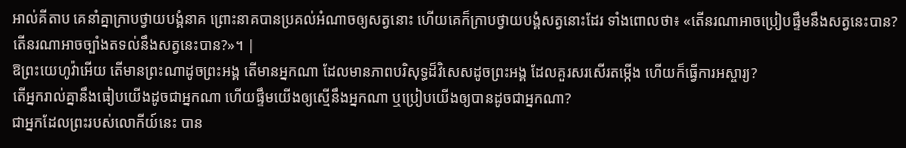អាល់គីតាប គេនាំគ្នាក្រាបថ្វាយបង្គំនាគ ព្រោះនាគបានប្រគល់អំណាចឲ្យសត្វនោះ ហើយគេក៏ក្រាបថ្វាយបង្គំសត្វនោះដែរ ទាំងពោលថា៖ «តើនរណាអាចប្រៀបផ្ទឹមនឹងសត្វនេះបាន? តើនរណាអាចច្បាំងតទល់នឹងសត្វនេះបាន?»។ |
ឱព្រះយេហូវ៉ាអើយ តើមានព្រះណាដូចព្រះអង្គ តើមានអ្នកណា ដែលមានភាពបរិសុទ្ធដ៏វិសេសដូចព្រះអង្គ ដែលគួរសរសើរតម្កើង ហើយក៏ធ្វើការអស្ចារ្យ?
តើអ្នករាល់គ្នានឹងធៀបយើងដូចជាអ្នកណា ហើយផ្ទឹមយើងឲ្យស្មើនឹងអ្នកណា ឬប្រៀបយើងឲ្យបានដូចជាអ្នកណា?
ជាអ្នកដែលព្រះរបស់លោកីយ៍នេះ បាន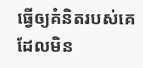ធ្វើឲ្យគំនិតរបស់គេដែលមិន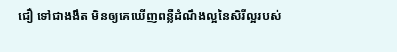ជឿ ទៅជាងងឹត មិនឲ្យគេឃើញពន្លឺដំណឹងល្អនៃសិរីល្អរបស់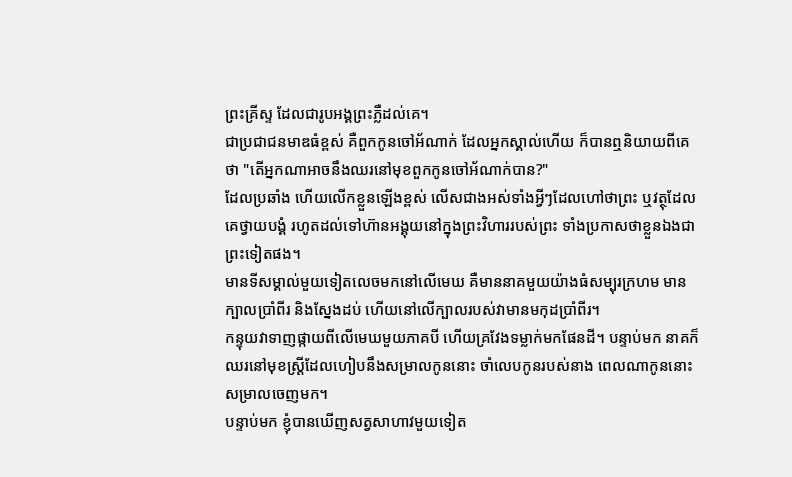ព្រះគ្រីស្ទ ដែលជារូបអង្គព្រះភ្លឺដល់គេ។
ជាប្រជាជនមាឌធំខ្ពស់ គឺពួកកូនចៅអ័ណាក់ ដែលអ្នកស្គាល់ហើយ ក៏បានឮនិយាយពីគេថា "តើអ្នកណាអាចនឹងឈរនៅមុខពួកកូនចៅអ័ណាក់បាន?"
ដែលប្រឆាំង ហើយលើកខ្លួនឡើងខ្ពស់ លើសជាងអស់ទាំងអ្វីៗដែលហៅថាព្រះ ឬវត្ថុដែលគេថ្វាយបង្គំ រហូតដល់ទៅហ៊ានអង្គុយនៅក្នុងព្រះវិហាររបស់ព្រះ ទាំងប្រកាសថាខ្លួនឯងជាព្រះទៀតផង។
មានទីសម្គាល់មួយទៀតលេចមកនៅលើមេឃ គឺមាននាគមួយយ៉ាងធំសម្បុរក្រហម មានក្បាលប្រាំពីរ និងស្នែងដប់ ហើយនៅលើក្បាលរបស់វាមានមកុដប្រាំពីរ។
កន្ទុយវាទាញផ្កាយពីលើមេឃមួយភាគបី ហើយគ្រវែងទម្លាក់មកផែនដី។ បន្ទាប់មក នាគក៏ឈរនៅមុខស្ត្រីដែលហៀបនឹងសម្រាលកូននោះ ចាំលេបកូនរបស់នាង ពេលណាកូននោះសម្រាលចេញមក។
បន្ទាប់មក ខ្ញុំបានឃើញសត្វសាហាវមួយទៀត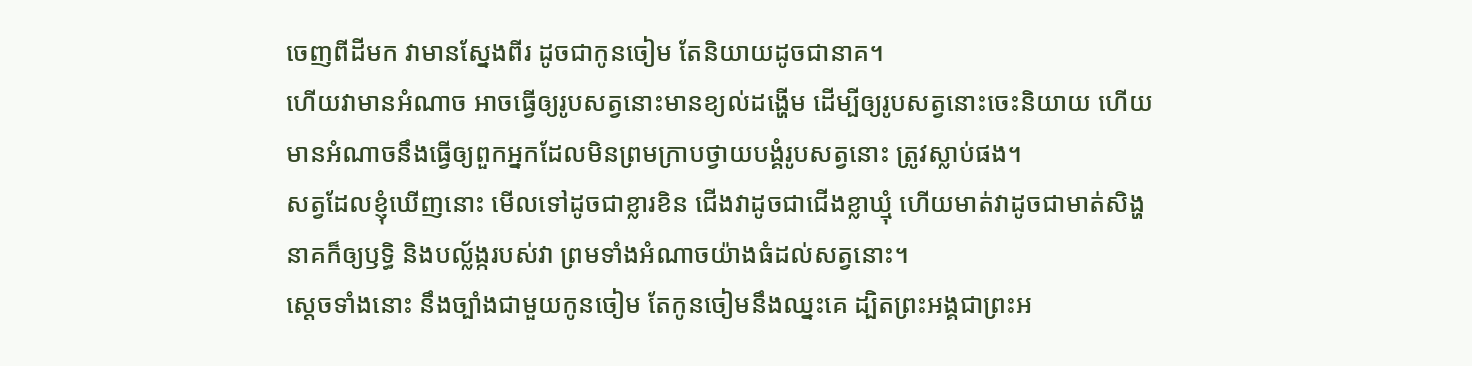ចេញពីដីមក វាមានស្នែងពីរ ដូចជាកូនចៀម តែនិយាយដូចជានាគ។
ហើយវាមានអំណាច អាចធ្វើឲ្យរូបសត្វនោះមានខ្យល់ដង្ហើម ដើម្បីឲ្យរូបសត្វនោះចេះនិយាយ ហើយមានអំណាចនឹងធ្វើឲ្យពួកអ្នកដែលមិនព្រមក្រាបថ្វាយបង្គំរូបសត្វនោះ ត្រូវស្លាប់ផង។
សត្វដែលខ្ញុំឃើញនោះ មើលទៅដូចជាខ្លារខិន ជើងវាដូចជាជើងខ្លាឃ្មុំ ហើយមាត់វាដូចជាមាត់សិង្ហ នាគក៏ឲ្យឫទ្ធិ និងបល្ល័ង្ករបស់វា ព្រមទាំងអំណាចយ៉ាងធំដល់សត្វនោះ។
ស្ដេចទាំងនោះ នឹងច្បាំងជាមួយកូនចៀម តែកូនចៀមនឹងឈ្នះគេ ដ្បិតព្រះអង្គជាព្រះអ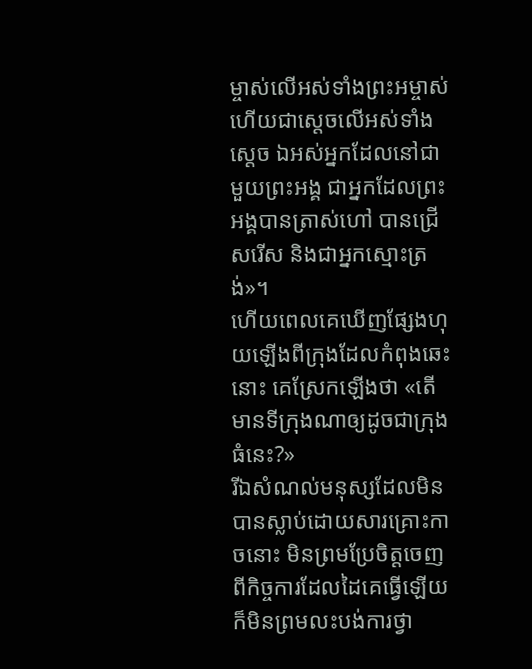ម្ចាស់លើអស់ទាំងព្រះអម្ចាស់ ហើយជាស្តេចលើអស់ទាំងស្តេច ឯអស់អ្នកដែលនៅជាមួយព្រះអង្គ ជាអ្នកដែលព្រះអង្គបានត្រាស់ហៅ បានជ្រើសរើស និងជាអ្នកស្មោះត្រង់»។
ហើយពេលគេឃើញផ្សែងហុយឡើងពីក្រុងដែលកំពុងឆេះនោះ គេស្រែកឡើងថា «តើមានទីក្រុងណាឲ្យដូចជាក្រុងធំនេះ?»
រីឯសំណល់មនុស្សដែលមិនបានស្លាប់ដោយសារគ្រោះកាចនោះ មិនព្រមប្រែចិត្តចេញពីកិច្ចការដែលដៃគេធ្វើឡើយ ក៏មិនព្រមលះបង់ការថ្វា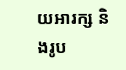យអារក្ស និងរូប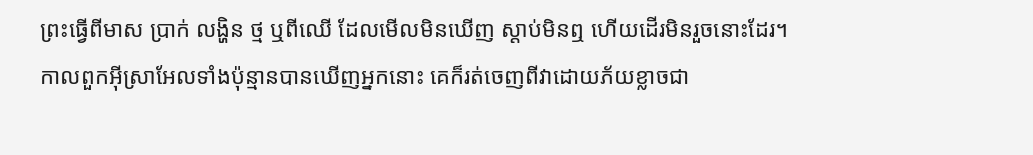ព្រះធ្វើពីមាស ប្រាក់ លង្ហិន ថ្ម ឬពីឈើ ដែលមើលមិនឃើញ ស្តាប់មិនឮ ហើយដើរមិនរួចនោះដែរ។
កាលពួកអ៊ីស្រាអែលទាំងប៉ុន្មានបានឃើញអ្នកនោះ គេក៏រត់ចេញពីវាដោយភ័យខ្លាចជា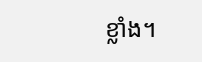ខ្លាំង។